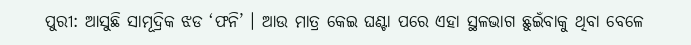ପୁରୀ: ଆସୁଛି ସାମୂଦ୍ରିକ ଝଡ ‘ଫନି’ । ଆଉ ମାତ୍ର କେଇ ଘଣ୍ଟା ପରେ ଏହା ସ୍ଥଳଭାଗ ଛୁଇଁବାକୁ ଥିବା ବେଳେ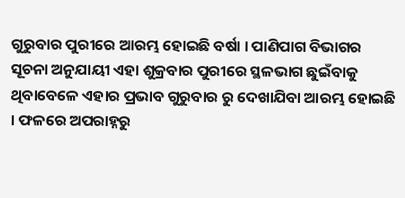ଗୁରୁବାର ପୁରୀରେ ଆରମ୍ଭ ହୋଇଛି ବର୍ଷା । ପାଣିପାଗ ବିଭାଗର ସୂଚନା ଅନୁଯାୟୀ ଏହା ଶୁକ୍ରବାର ପୁରୀରେ ସ୍ଥଳଭାଗ ଛୁଇଁବାକୁ ଥିବାବେଳେ ଏହାର ପ୍ରଭାବ ଗୁରୁବାର ରୁ ଦେଖାଯିବା ଆରମ୍ଭ ହୋଇଛି । ଫଳରେ ଅପରାହ୍ନରୁ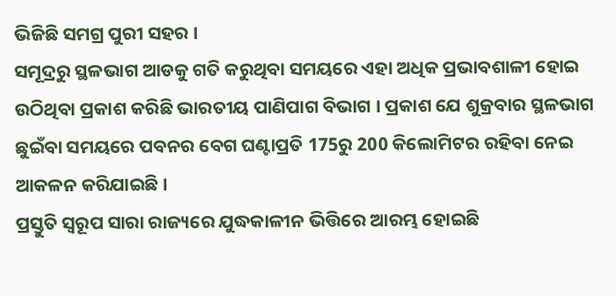ଭିଜିଛି ସମଗ୍ର ପୁରୀ ସହର ।
ସମୂଦ୍ରରୁ ସ୍ଥଳଭାଗ ଆଡକୁ ଗତି କରୁଥିବା ସମୟରେ ଏହା ଅଧିକ ପ୍ରଭାବଶାଳୀ ହୋଇ ଉଠିଥିବା ପ୍ରକାଶ କରିଛି ଭାରତୀୟ ପାଣିପାଗ ବିଭାଗ । ପ୍ରକାଶ ଯେ ଶୁକ୍ରବାର ସ୍ଥଳଭାଗ ଛୁଇଁବା ସମୟରେ ପବନର ବେଗ ଘଣ୍ଟାପ୍ରତି 175ରୁ 200 କିଲୋମିଟର ରହିବା ନେଇ ଆକଳନ କରିଯାଇଛି ।
ପ୍ରସ୍ତୁତି ସ୍ବରୂପ ସାରା ରାଜ୍ୟରେ ଯୁଦ୍ଧକାଳୀନ ଭିତ୍ତିରେ ଆରମ୍ଭ ହୋଇଛି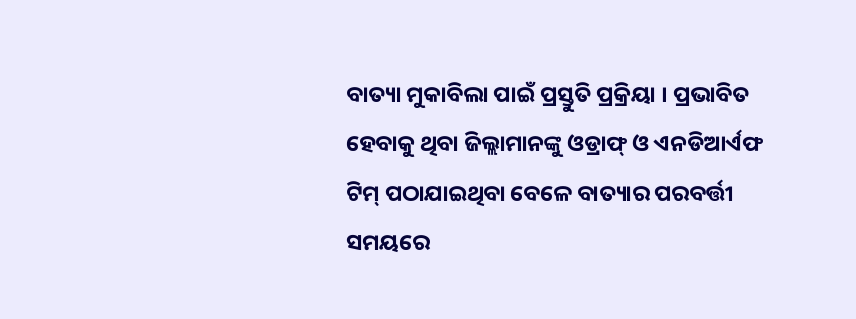ବାତ୍ୟା ମୁକାବିଲା ପାଇଁ ପ୍ରସ୍ତୁତି ପ୍ରକ୍ରିୟା । ପ୍ରଭାବିତ ହେବାକୁ ଥିବା ଜିଲ୍ଲାମାନଙ୍କୁ ଓଡ୍ରାଫ୍ ଓ ଏନଡିଆର୍ଏଫ ଟିମ୍ ପଠାଯାଇଥିବା ବେଳେ ବାତ୍ୟାର ପରବର୍ତ୍ତୀ ସମୟରେ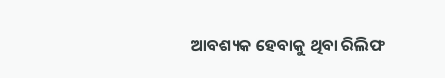ଆବଶ୍ୟକ ହେବାକୁ ଥିବା ରିଲିଫ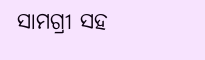ସାମଗ୍ରୀ ସହ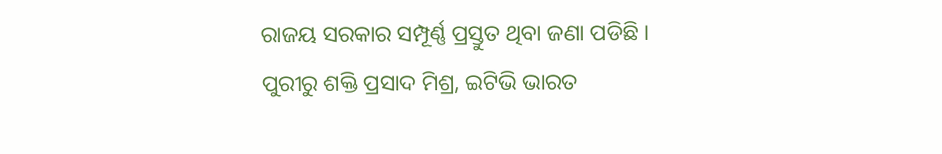ରାଜୟ ସରକାର ସମ୍ପୂର୍ଣ୍ଣ ପ୍ରସ୍ତୁତ ଥିବା ଜଣା ପଡିଛି ।
ପୁରୀରୁ ଶକ୍ତି ପ୍ରସାଦ ମିଶ୍ର, ଇଟିଭି ଭାରତ